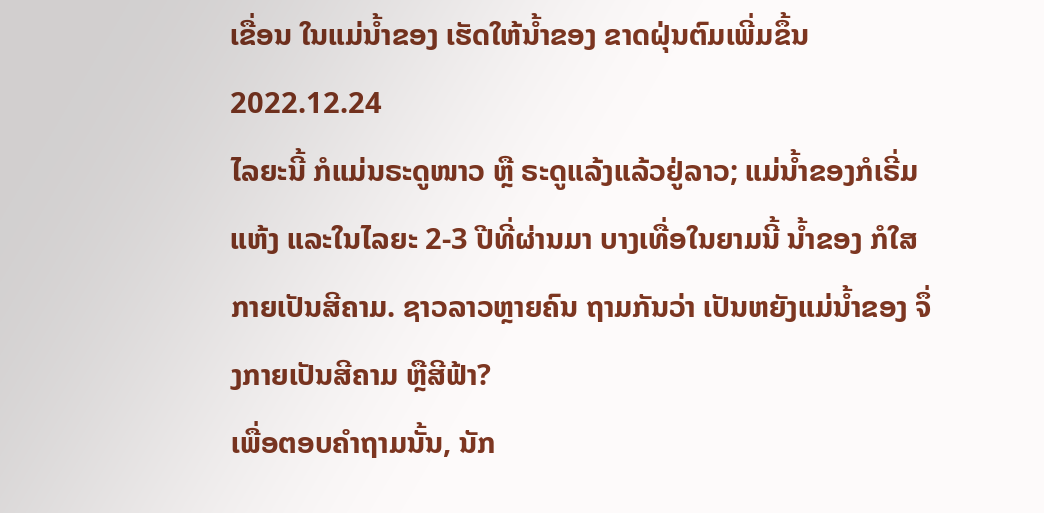ເຂື່ອນ ໃນແມ່ນ້ຳຂອງ ເຮັດໃຫ້ນ້ຳຂອງ ຂາດຝຸ່ນຕົມເພີ່ມຂຶ້ນ
2022.12.24
ໄລຍະນີ້ ກໍແມ່ນຣະດູໜາວ ຫຼື ຣະດູແລ້ງແລ້ວຢູ່ລາວ; ແມ່ນໍ້າຂອງກໍເຣີ່ມແຫ້ງ ແລະໃນໄລຍະ 2-3 ປີທີ່ຜ່ານມາ ບາງເທື່ອໃນຍາມນີ້ ນໍ້າຂອງ ກໍໃສ ກາຍເປັນສີຄາມ. ຊາວລາວຫຼາຍຄົນ ຖາມກັນວ່າ ເປັນຫຍັງແມ່ນ້ຳຂອງ ຈຶ່ງກາຍເປັນສີຄາມ ຫຼືສີຟ້າ?
ເພື່ອຕອບຄຳຖາມນັ້ນ, ນັກ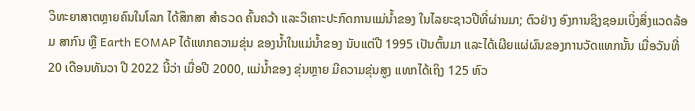ວິທະຍາສາຕຫຼາຍຄົນໃນໂລກ ໄດ້ສຶກສາ ສຳຣວດ ຄົ້ນຄວ້າ ແລະວິເຄາະປະກົດການແມ່ນ້ຳຂອງ ໃນໄລຍະຊາວປີທີ່ຜ່ານມາ; ຕົວຢ່າງ ອົງການຊິງຊອມເບິ່ງສິ່ງແວດລ້ອມ ສາກົນ ຫຼື Earth EOMAP ໄດ້ແທກຄວາມຂຸ່ນ ຂອງນໍ້າໃນແມ່ນ້ຳຂອງ ນັບແຕ່ປີ 1995 ເປັນຕົ້ນມາ ແລະໄດ້ເຜີຍແຜ່ຜົນຂອງການວັດແທກນັ້ນ ເມື່ອວັນທີ່ 20 ເດືອນທັນວາ ປີ 2022 ນີ້ວ່າ ເມື່ອປີ 2000, ແມ່ນໍ້າຂອງ ຂຸ່ນຫຼາຍ ມີຄວາມຂຸ່ນສູງ ແທກໄດ້ເຖິງ 125 ຫົວ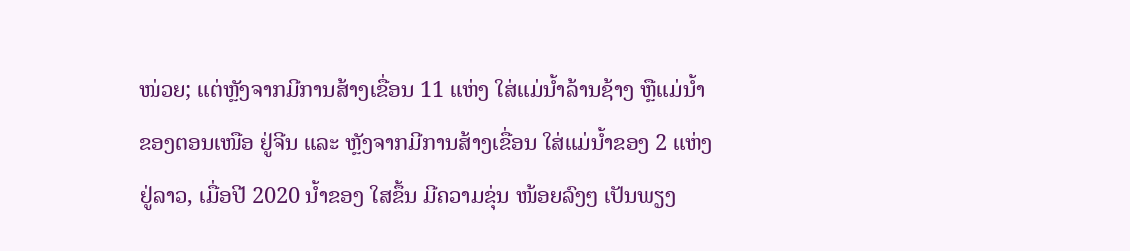ໜ່ວຍ; ແຕ່ຫຼັງຈາກມີການສ້າງເຂື່ອນ 11 ແຫ່ງ ໃສ່ແມ່ນ້ຳລ້ານຊ້າງ ຫຼືແມ່ນ້ຳຂອງຕອນເໜືອ ຢູ່ຈີນ ແລະ ຫຼັງຈາກມີການສ້າງເຂື່ອນ ໃສ່ແມ່ນ້ຳຂອງ 2 ແຫ່ງຢູ່ລາວ, ເມື່ອປີ 2020 ນ້ຳຂອງ ໃສຂຶ້ນ ມີຄວາມຂຸ່ນ ໜ້ອຍລົງໆ ເປັນພຽງ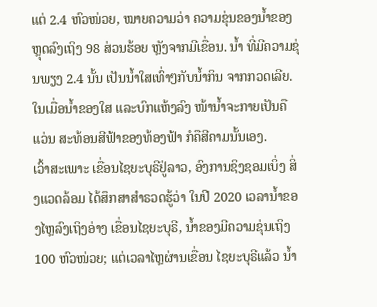ແຕ່ 2.4 ຫົວໜ່ວຍ, ໝາຍຄວາມວ່າ ຄວາມຂຸ່ນຂອງນ້ຳຂອງ ຫຼຸດລົງເຖິງ 98 ສ່ວນຮ້ອຍ ຫຼັງຈາກມີເຂື່ອນ. ນໍ້າ ທີ່ມີຄວາມຂຸ່ນພຽງ 2.4 ນັ້ນ ເປັນນໍ້າໃສເທົ່າໆກັບນໍ້າກິນ ຈາກກວດເລີຍ. ໃນເມື່ອນ້ຳຂອງໃສ ແລະບົກແຫ້ງລົງ ໜ້ານ້ຳຈະກາຍເປັນຄືແວ່ນ ສະທ້ອນສີຟ້າຂອງທ້ອງຟ້າ ກໍຄືສີຄາມນັ້ນເອງ.
ເວົ້າສະເພາະ ເຂື່ອນໄຊຍະບຸຣີຢູ່ລາວ, ອົງການຊິງຊອມເບິ່ງ ສິ່ງແວດລ້ອມ ໄດ້ສຶກສາສຳຣວດຮູ້ວ່າ ໃນປີ 2020 ເວລານ້ຳຂອງໄຫຼລົງເຖິງອ່າງ ເຂື່ອນໄຊຍະບຸຣີ, ນ້ຳຂອງມີຄວາມຂຸ່ນເຖິງ 100 ຫົວໜ່ວຍ; ແຕ່ເວລາໄຫຼຜ່ານເຂື່ອນ ໄຊຍະບຸຣີແລ້ວ ນໍ້າ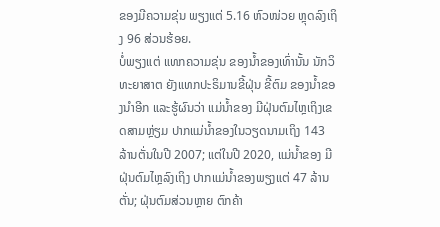ຂອງມີຄວາມຂຸ່ນ ພຽງແຕ່ 5.16 ຫົວໜ່ວຍ ຫຼຸດລົງເຖິງ 96 ສ່ວນຮ້ອຍ.
ບໍ່ພຽງແຕ່ ແທກຄວາມຂຸ່ນ ຂອງນ້ຳຂອງເທົ່ານັ້ນ ນັກວິທະຍາສາຕ ຍັງແທກປະຣິມານຂີ້ຝຸ່ນ ຂີ້ຕົມ ຂອງນ້ຳຂອງນຳອີກ ແລະຮູ້ຜົນວ່າ ແມ່ນ້ຳຂອງ ມີຝຸ່ນຕົມໄຫຼເຖິງເຂດສາມຫຼ່ຽມ ປາກແມ່ນ້ຳຂອງໃນວຽດນາມເຖິງ 143 ລ້ານຕັ່ນໃນປີ 2007; ແຕ່ໃນປີ 2020, ແມ່ນ້ຳຂອງ ມີຝຸ່ນຕົມໄຫຼລົງເຖິງ ປາກແມ່ນ້ຳຂອງພຽງແຕ່ 47 ລ້ານຕັ່ນ; ຝຸ່ນຕົມສ່ວນຫຼາຍ ຕົກຄ້າ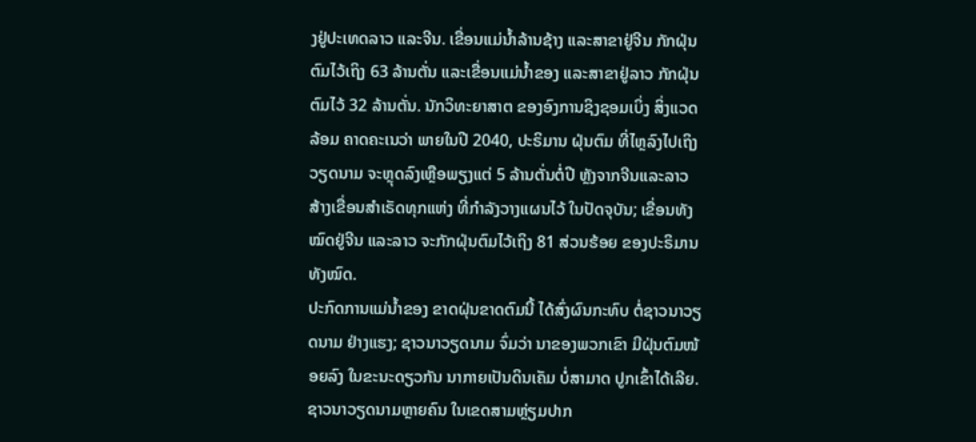ງຢູ່ປະເທດລາວ ແລະຈີນ. ເຂື່ອນແມ່ນ້ຳລ້ານຊ້າງ ແລະສາຂາຢູ່ຈີນ ກັກຝຸ່ນຕົມໄວ້ເຖິງ 63 ລ້ານຕັ່ນ ແລະເຂື່ອນແມ່ນໍ້າຂອງ ແລະສາຂາຢູ່ລາວ ກັກຝຸ່ນຕົມໄວ້ 32 ລ້ານຕັ່ນ. ນັກວິທະຍາສາຕ ຂອງອົງການຊິງຊອມເບິ່ງ ສິ່ງແວດລ້ອມ ຄາດຄະເນວ່າ ພາຍໃນປີ 2040, ປະຣິມານ ຝຸ່ນຕົມ ທີ່ໄຫຼລົງໄປເຖິງວຽດນາມ ຈະຫຼຸດລົງເຫຼືອພຽງແຕ່ 5 ລ້ານຕັ່ນຕໍ່ປີ ຫຼັງຈາກຈີນແລະລາວ ສ້າງເຂື່ອນສຳເຣັດທຸກແຫ່ງ ທີ່ກຳລັງວາງແຜນໄວ້ ໃນປັດຈຸບັນ; ເຂື່ອນທັງໝົດຢູ່ຈີນ ແລະລາວ ຈະກັກຝຸ່ນຕົມໄວ້ເຖິງ 81 ສ່ວນຮ້ອຍ ຂອງປະຣິມານທັງໝົດ.
ປະກົດການແມ່ນໍ້າຂອງ ຂາດຝຸ່ນຂາດຕົມນີ້ ໄດ້ສົ່ງຜົນກະທົບ ຕໍ່ຊາວນາວຽດນາມ ຢ່າງແຮງ; ຊາວນາວຽດນາມ ຈົ່ມວ່າ ນາຂອງພວກເຂົາ ມີຝຸ່ນຕົມໜ້ອຍລົງ ໃນຂະນະດຽວກັນ ນາກາຍເປັນດິນເຄັມ ບໍ່ສາມາດ ປູກເຂົ້າໄດ້ເລີຍ. ຊາວນາວຽດນາມຫຼາຍຄົນ ໃນເຂດສາມຫຼ່ຽມປາກ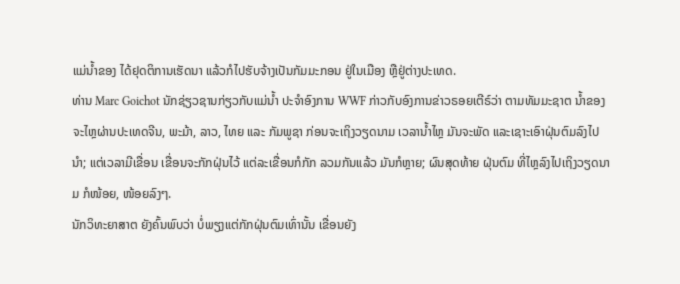ແມ່ນ້ຳຂອງ ໄດ້ຢຸດຕິການເຮັດນາ ແລ້ວກໍໄປຮັບຈ້າງເປັນກັມມະກອນ ຢູ່ໃນເມືອງ ຫຼືຢູ່ຕ່າງປະເທດ.
ທ່ານ Marc Goichot ນັກຊ່ຽວຊານກ່ຽວກັບແມ່ນ້ຳ ປະຈຳອົງການ WWF ກ່າວກັບອົງການຂ່າວຣອຍເຕີຣ໌ວ່າ ຕາມທັມມະຊາຕ ນ້ຳຂອງ ຈະໄຫຼຜ່ານປະເທດຈີນ, ພະມ້າ, ລາວ, ໄທຍ ແລະ ກັມພູຊາ ກ່ອນຈະເຖິງວຽດນາມ ເວລານ້ຳໄຫຼ ມັນຈະພັດ ແລະເຊາະເອົາຝຸ່ນຕົມລົງໄປນຳ; ແຕ່ເວລາມີເຂື່ອນ ເຂື່ອນຈະກັກຝຸ່ນໄວ້ ແຕ່ລະເຂື່ອນກໍກັກ ລວມກັນແລ້ວ ມັນກໍຫຼາຍ; ຜົນສຸດທ້າຍ ຝຸ່ນຕົມ ທີ່ໄຫຼລົງໄປເຖິງວຽດນາມ ກໍໜ້ອຍ, ໜ້ອຍລົງໆ.
ນັກວິທະຍາສາຕ ຍັງຄົ້ນພົບວ່າ ບໍ່ພຽງແຕ່ກັກຝຸ່ນຕົມເທົ່ານັ້ນ ເຂື່ອນຍັງ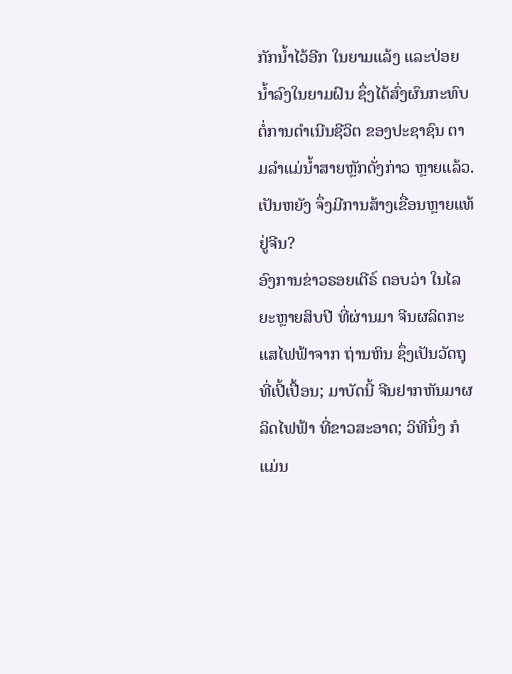ກັກນໍ້າໄວ້ອີກ ໃນຍາມແລ້ງ ແລະປ່ອຍນ້ຳລົງໃນຍາມຝົນ ຊຶ່ງໄດ້ສົ່ງຜົນກະທົບຕໍ່ການດຳເນີນຊີວິຕ ຂອງປະຊາຊົນ ຕາມລຳແມ່ນ້ຳສາຍຫຼັກດັ່ງກ່າວ ຫຼາຍແລ້ວ.
ເປັນຫຍັງ ຈຶ່ງມີການສ້າງເຂື່ອນຫຼາຍແທ້ ຢູ່ຈີນ?
ອົງການຂ່າວຣອຍເຕີຣ໌ ຕອບວ່າ ໃນໄລຍະຫຼາຍສິບປີ ທີ່ຜ່ານມາ ຈີນຜລິດກະແສໄຟຟ້າຈາກ ຖ່ານຫິນ ຊຶ່ງເປັນວັດຖຸທີ່ເປີ້ເປື້ອນ; ມາບັດນີ້ ຈີນຢາກຫັນມາຜລິດໄຟຟ້າ ທີ່ຂາວສະອາດ; ວິທີນຶ່ງ ກໍແມ່ນ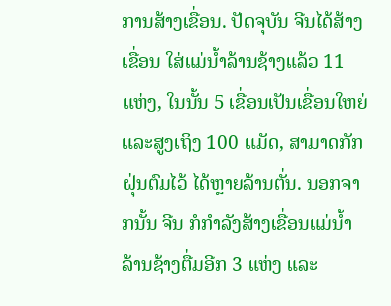ການສ້າງເຂື່ອນ. ປັດຈຸບັນ ຈີນໄດ້ສ້າງເຂື່ອນ ໃສ່ແມ່ນ້ຳລ້ານຊ້າງແລ້ວ 11 ແຫ່ງ, ໃນນັ້ນ 5 ເຂື່ອນເປັນເຂື່ອນໃຫຍ່ ແລະສູງເຖິງ 100 ແມັດ, ສາມາດກັກຝຸ່ນຕົມໄວ້ ໄດ້ຫຼາຍລ້ານຕັ່ນ. ນອກຈາກນັ້ນ ຈີນ ກໍກຳລັງສ້າງເຂື່ອນແມ່ນ້ຳລ້ານຊ້າງຕື່ມອີກ 3 ແຫ່ງ ແລະ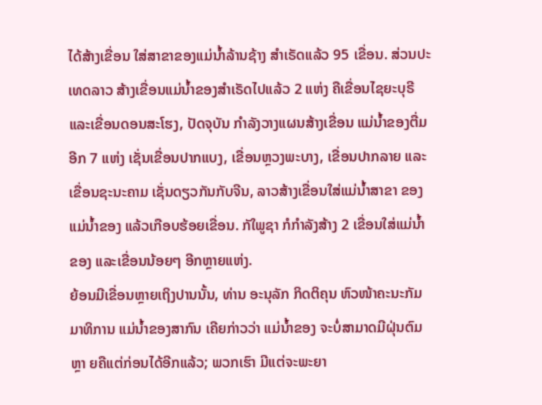ໄດ້ສ້າງເຂື່ອນ ໃສ່ສາຂາຂອງແມ່ນ້ຳລ້ານຊ້າງ ສຳເຣັດແລ້ວ 95 ເຂື່ອນ. ສ່ວນປະເທດລາວ ສ້າງເຂື່ອນແມ່ນໍ້າຂອງສຳເຣັດໄປແລ້ວ 2 ແຫ່ງ ຄືເຂື່ອນໄຊຍະບຸຣີແລະເຂື່ອນດອນສະໂຮງ, ປັດຈຸບັນ ກຳລັງວາງແຜນສ້າງເຂື່ອນ ແມ່ນ້ຳຂອງຕື່ມອີກ 7 ແຫ່ງ ເຊັ່ນເຂື່ອນປາກແບງ, ເຂື່ອນຫຼວງພະບາງ, ເຂື່ອນປາກລາຍ ແລະເຂື່ອນຊະນະຄາມ ເຊັ່ນດຽວກັນກັບຈີນ, ລາວສ້າງເຂື່ອນໃສ່ແມ່ນ້ຳສາຂາ ຂອງແມ່ນ້ຳຂອງ ແລ້ວເກືອບຮ້ອຍເຂື່ອນ. ກັໃພູຊາ ກໍກຳລັງສ້າງ 2 ເຂື່ອນໃສ່ແມ່ນ້ຳຂອງ ແລະເຂື່ອນນ້ອຍໆ ອີກຫຼາຍແຫ່ງ.
ຍ້ອນມີເຂື່ອນຫຼາຍເຖິງປານນັ້ນ, ທ່ານ ອະນຸລັກ ກິດຕິຄຸນ ຫົວໜ້າຄະນະກັມມາທິການ ແມ່ນ້ຳຂອງສາກົນ ເຄີຍກ່າວວ່າ ແມ່ນ້ຳຂອງ ຈະບໍ່ສາມາດມີຝຸ່ນຕົມຫຼາ ຍຄືແຕ່ກ່ອນໄດ້ອີກແລ້ວ; ພວກເຮົາ ມີແຕ່ຈະພະຍາ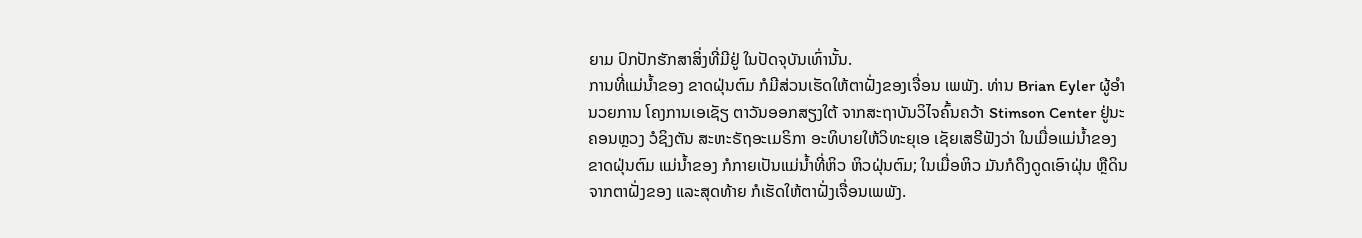ຍາມ ປົກປັກຮັກສາສິ່ງທີ່ມີຢູ່ ໃນປັດຈຸບັນເທົ່ານັ້ນ.
ການທີ່ແມ່ນ້ຳຂອງ ຂາດຝຸ່ນຕົມ ກໍມີສ່ວນເຮັດໃຫ້ຕາຝັ່ງຂອງເຈື່ອນ ເພພັງ. ທ່ານ Brian Eyler ຜູ້ອຳນວຍການ ໂຄງການເອເຊັຽ ຕາວັນອອກສຽງໃຕ້ ຈາກສະຖາບັນວິໄຈຄົ້ນຄວ້າ Stimson Center ຢູ່ນະຄອນຫຼວງ ວໍຊິງຕັນ ສະຫະຣັຖອະເມຣິກາ ອະທິບາຍໃຫ້ວິທະຍຸເອ ເຊັຍເສຣີຟັງວ່າ ໃນເມື່ອແມ່ນ້ຳຂອງ ຂາດຝຸ່ນຕົມ ແມ່ນ້ຳຂອງ ກໍກາຍເປັນແມ່ນ້ຳທີ່ຫິວ ຫິວຝຸ່ນຕົມ; ໃນເມື່ອຫິວ ມັນກໍດຶງດູດເອົາຝຸ່ນ ຫຼືດິນຈາກຕາຝັ່ງຂອງ ແລະສຸດທ້າຍ ກໍເຮັດໃຫ້ຕາຝັ່ງເຈື່ອນເພພັງ.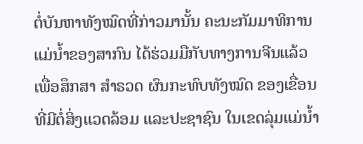ຕໍ່ບັນຫາທັງໝົດທີ່ກ່າວມານັ້ນ ຄະນະກັມມາທິການ ແມ່ນ້ຳຂອງສາກົນ ໄດ້ຮ່ວມມືກັບທາງການຈີນແລ້ວ ເພື່ອສຶກສາ ສຳຣວດ ຜົນກະທົບທັງໝົດ ຂອງເຂື່ອນ ທີ່ມີຕໍ່ສິ່ງແວດລ້ອມ ແລະປະຊາຊົນ ໃນເຂດລຸ່ມແມ່ນ້ຳ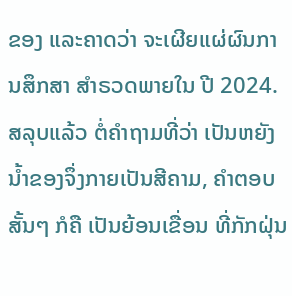ຂອງ ແລະຄາດວ່າ ຈະເຜີຍແຜ່ຜົນການສຶກສາ ສຳຣວດພາຍໃນ ປີ 2024.
ສລຸບແລ້ວ ຕໍ່ຄຳຖາມທີ່ວ່າ ເປັນຫຍັງນ້ຳຂອງຈຶ່ງກາຍເປັນສີຄາມ, ຄຳຕອບສັ້ນໆ ກໍຄື ເປັນຍ້ອນເຂື່ອນ ທີ່ກັກຝຸ່ນ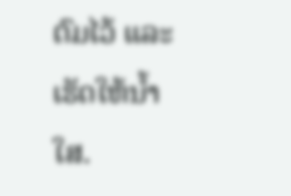ຕົມໄວ້ ແລະເຮັດໃຫ້ນ້ຳໃສ.